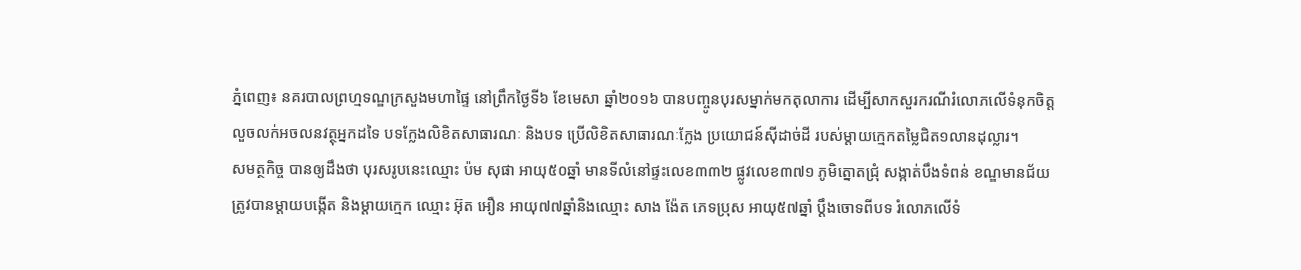ភ្នំពេញ៖ នគរបាលព្រហ្មទណ្ឌក្រសួងមហាផ្ទៃ នៅព្រឹកថ្ងៃទី៦ ខែមេសា ឆ្នាំ២០១៦ បានបញ្ចូនបុរសម្នាក់មកតុលាការ ដើម្បីសាកសួរករណីរំលោភលើទំនុកចិត្ត លួចលក់អចលនវត្ថុអ្នកដទៃ បទក្លែងលិខិតសាធារណៈ និងបទ ប្រើលិខិតសាធារណៈក្លែង ប្រយោជន៍ស៊ីដាច់ដី របស់ម្ដាយក្មេកតម្លៃជិត១លានដុល្លារ។
សមត្ថកិច្ច បានឲ្យដឹងថា បុរសរូបនេះឈ្មោះ ប៉ម សុផា អាយុ៥០ឆ្នាំ មានទីលំនៅផ្ទះលេខ៣៣២ ផ្លូវលេខ៣៧១ ភូមិត្នោតជ្រុំ សង្កាត់បឹងទំពន់ ខណ្ឌមានជ័យ ត្រូវបានម្ដាយបង្កើត និងម្ដាយក្មេក ឈ្មោះ អ៊ុត អឿន អាយុ៧៧ឆ្នាំនិងឈ្មោះ សាង ង៉ែត ភេទប្រុស អាយុ៥៧ឆ្នាំ ប្ដឹងចោទពីបទ រំលោភលើទំ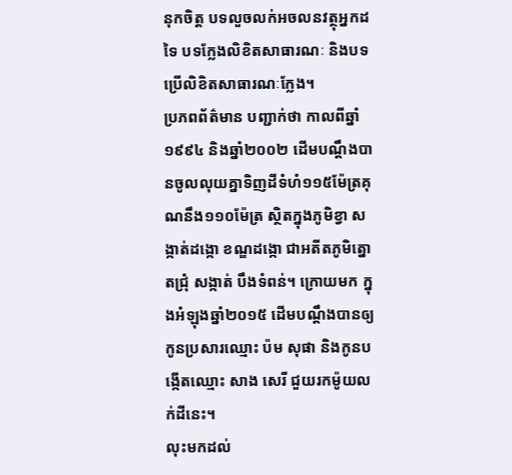នុកចិត្ត បទលួចលក់អចលនវត្ថុអ្នកដទៃ បទក្លែងលិខិតសាធារណៈ និងបទ ប្រើលិខិតសាធារណៈក្លែង។
ប្រភពព័ត៌មាន បញ្ជាក់ថា កាលពីឆ្នាំ ១៩៩៤ និងឆ្នាំ២០០២ ដើមបណ្ដឹងបានចូលលុយគ្នាទិញដីទំហំ១១៥ម៉ែត្រគុណនឹង១១០ម៉ែត្រ ស្ថិតក្នុងភូមិខ្វា សង្កាត់ដង្កោ ខណ្ឌដង្កោ ជាអតីតភូមិត្នោតជ្រុំ សង្កាត់ បឹងទំពន់។ ក្រោយមក ក្នុងអំឡុងឆ្នាំ២០១៥ ដើមបណ្ដឹងបានឲ្យកូនប្រសារឈ្មោះ ប៉ម សុផា និងកូនបង្កើតឈ្មោះ សាង សេរី ជួយរកម៉ូយលក់ដីនេះ។
លុះមកដល់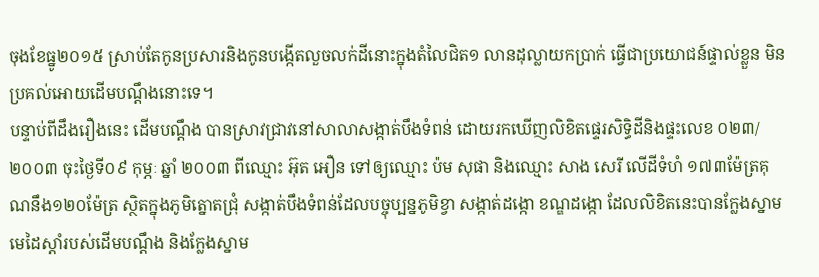ចុងខែធ្នូ២០១៥ ស្រាប់តែកូនប្រសារនិងកូនបង្កើតលួចលក់ដីនោះក្នុងតំលៃជិត១ លានដុល្លាយកប្រាក់ ធ្វើជាប្រយោជន៍ផ្ទាល់ខ្លួន មិនប្រគល់អោយដើមបណ្ដឹងនោះទេ។
បន្ទាប់ពីដឹងរឿងនេះ ដើមបណ្ដឹង បានស្រាវជ្រាវនៅសាលាសង្កាត់បឹងទំពន់ ដោយរកឃើញលិខិតផ្ទេរសិទ្ធិដីនិងផ្ទះលេខ ០២៣/២០០៣ ចុះថ្ងៃទី០៩ កុម្ភៈ ឆ្នាំ ២០០៣ ពីឈ្មោះ អ៊ុត អឿន ទៅឲ្យឈ្មោះ ប៉ម សុផា និងឈ្មោះ សាង សេរី លើដីទំហំ ១៧៣ម៉ែត្រគុណនឹង១២០ម៉ែត្រ ស្ថិតក្នុងភូមិត្នោតជ្រុំ សង្កាត់បឹងទំពន់ដែលបច្ចុប្បន្នភូមិខ្វា សង្កាត់ដង្កោ ខណ្ឌដង្កោ ដែលលិខិតនេះបានក្លែងស្នាមមេដៃស្ដាំរបស់ដើមបណ្ដឹង និងក្លែងស្នាម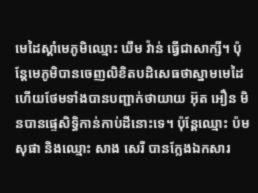មេដៃស្ដាំមេភូមិឈ្មោះ ឃឹម វ៉ាន់ ធ្វើជាសាក្សី។ ប៉ុន្តែមេភូមិបានចេញលិខិតបដិសេធថាស្នាមមេដៃ ហើយថែមទាំងបានបញ្ជាក់ថាយាយ អ៊ុត អឿន មិនបានផ្ទេសិទ្ធិកាន់កាប់ដីនោះទេ។ ប៉ុន្តែឈ្មោះ ប៉ម សុផា និងឈ្មោះ សាង សេរី បានក្លែងឯកសារ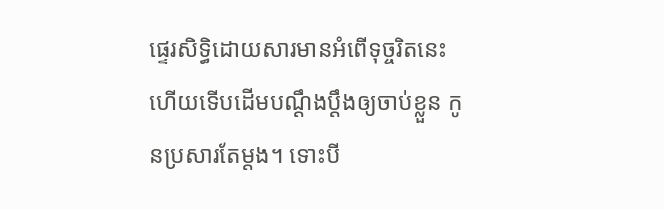ផ្ទេរសិទ្ធិដោយសារមានអំពើទុច្ចរិតនេះ ហើយទើបដើមបណ្ដឹងប្ដឹងឲ្យចាប់ខ្លួន កូនប្រសារតែម្ដង។ ទោះបី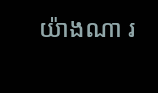យ៉ាងណា រ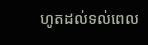ហូតដល់ទល់ពេល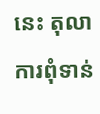នេះ តុលាការពុំទាន់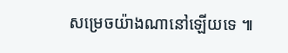សម្រេចយ៉ាងណានៅឡើយទេ ៕